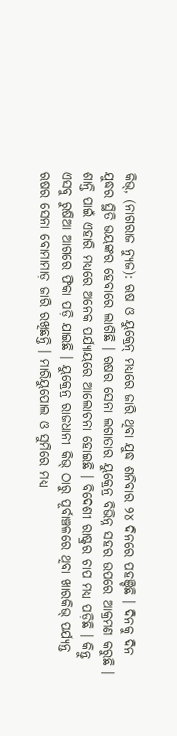କିଭ୍, (ନାଗରାଜ ନ୍ୟୁଜ): ଋଷ ଓ ୟୁକ୍ରେନ୍ ମଧ୍ୟରେ ଜାରି ଥିବା ଯୁଦ୍ଧ ଶନିବାର ୨୪ ଦିନରେ ପହଞ୍ଚିଛି । ଦିନକୁ ଦିନ ଯୁଦ୍ଧର ସ୍ଥିତି ଭୟଙ୍କର ହେବାରେ ଲାଗିଛି । ଋଷର ସେନା ଲଗାତାର ୟୁକ୍ରେନ୍ର ବିଭିନ୍ନ ସହର ଉପରେ ଆକ୍ରମଣ କରୁଛି । ଶାନ୍ତି ପାଇଁ ଏହାରି ମଧ୍ୟରେ ଅନେକ ପର୍ଯ୍ୟାୟରେ ଆଲୋଚନା ହୋଇଛି । ବିଦେଶୀ ରାଷ୍ଟ୍ରର ଚାପ ମଧ୍ୟ ପଡ଼ିଛି । କିନ୍ତୁ ଏସବୁ ରୁଷିଆ ଆଗରେ ଫିକା ପଡ଼ି ଯାଇଛି । ୟୁକ୍ରେନ୍ର ରାଜଧାନୀ କିଭ୍ ଠାରୁ ପୂର୍ବାଞ୍ଚଳରେ ଥିବା ଖାରକିଭ୍ ପର୍ଯ୍ୟନ୍ତ ଋଷର ସେନା ବୋମାମାଡ଼ ଜାରି ରଖିଛନ୍ତି । ମାରିୟୁପୋଲ ଓ ସୁମିରେ ମଧ୍ୟ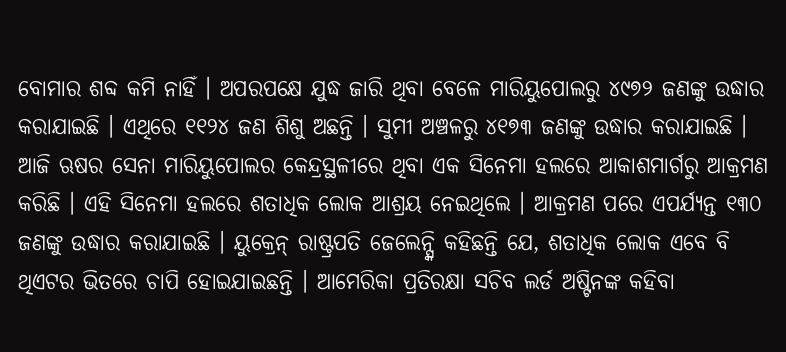ବୋମାର ଶବ୍ଦ କମି ନାହିଁ । ଅପରପକ୍ଷେ ଯୁଦ୍ଧ ଜାରି ଥିବା ବେଳେ ମାରିୟୁପୋଲରୁ ୪୯୭୨ ଜଣଙ୍କୁ ଉଦ୍ଧାର କରାଯାଇଛି । ଏଥିରେ ୧୧୨୪ ଜଣ ଶିଶୁ ଅଛନ୍ତି । ସୁମୀ ଅଞ୍ଚଳରୁ ୪୧୭୩ ଜଣଙ୍କୁ ଉଦ୍ଧାର କରାଯାଇଛି ।
ଆଜି ଋଷର ସେନା ମାରିୟୁପୋଲର କେନ୍ଦ୍ରସ୍ଥଳୀରେ ଥିବା ଏକ ସିନେମା ହଲରେ ଆକାଶମାର୍ଗରୁ ଆକ୍ରମଣ କରିଛି । ଏହି ସିନେମା ହଲରେ ଶତାଧିକ ଲୋକ ଆଶ୍ରୟ ନେଇଥିଲେ । ଆକ୍ରମଣ ପରେ ଏପର୍ଯ୍ୟନ୍ତ ୧୩୦ ଜଣଙ୍କୁ ଉଦ୍ଧାର କରାଯାଇଛି । ୟୁକ୍ରେନ୍ ରାଷ୍ଟ୍ରପତି ଜେଲେନ୍ସ୍କି କହିଛନ୍ତି ଯେ, ଶତାଧିକ ଲୋକ ଏବେ ବି ଥିଏଟର ଭିତରେ ଚାପି ହୋଇଯାଇଛନ୍ତି । ଆମେରିକା ପ୍ରତିରକ୍ଷା ସଚିବ ଲର୍ଡ ଅଷ୍ଟିନଙ୍କ କହିବା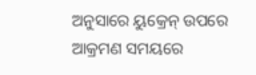ଅନୁସାରେ ୟୁକ୍ରେନ୍ ଉପରେ ଆକ୍ରମଣ ସମୟରେ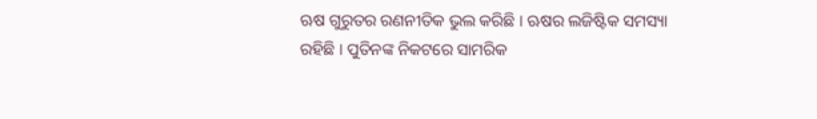ଋଷ ଗୁରୁତର ରଣନୀତିକ ଭୁଲ କରିଛି । ଋଷର ଲଜିଷ୍ଟିକ ସମସ୍ୟା ରହିଛି । ପୁତିନଙ୍କ ନିକଟରେ ସାମରିକ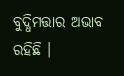ବୁଦ୍ଧିମତ୍ତାର ଅଭାବ ରହିଛି ।